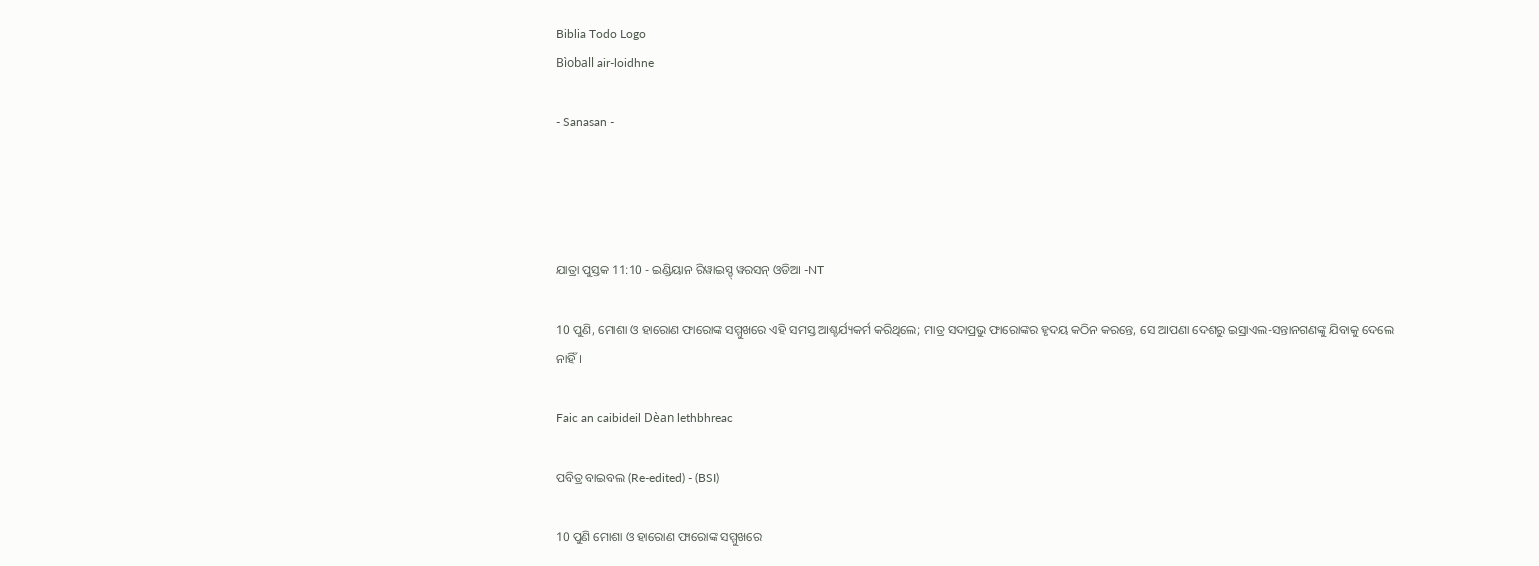Biblia Todo Logo
Bìoball air-loidhne

- Sanasan -




ଯାତ୍ରା ପୁସ୍ତକ 11:10 - ଇଣ୍ଡିୟାନ ରିୱାଇସ୍ଡ୍ ୱରସନ୍ ଓଡିଆ -NT

10 ପୁଣି, ମୋଶା ଓ ହାରୋଣ ଫାରୋଙ୍କ ସମ୍ମୁଖରେ ଏହି ସମସ୍ତ ଆଶ୍ଚର୍ଯ୍ୟକର୍ମ କରିଥିଲେ; ମାତ୍ର ସଦାପ୍ରଭୁ ଫାରୋଙ୍କର ହୃଦୟ କଠିନ କରନ୍ତେ, ସେ ଆପଣା ଦେଶରୁ ଇସ୍ରାଏଲ-ସନ୍ତାନଗଣଙ୍କୁ ଯିବାକୁ ଦେଲେ ନାହିଁ।

Faic an caibideil Dèan lethbhreac

ପବିତ୍ର ବାଇବଲ (Re-edited) - (BSI)

10 ପୁଣି ମୋଶା ଓ ହାରୋଣ ଫାରୋଙ୍କ ସମ୍ମୁଖରେ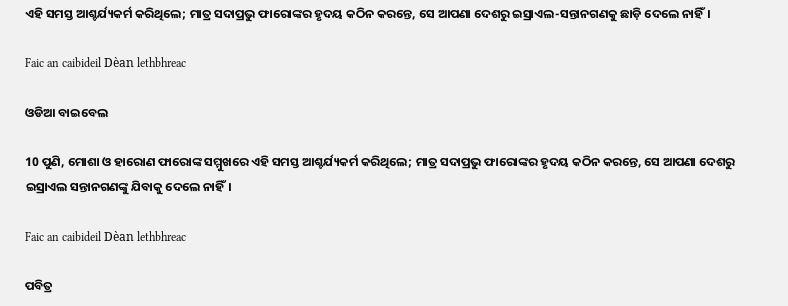ଏହି ସମସ୍ତ ଆଶ୍ଚର୍ଯ୍ୟକର୍ମ କରିଥିଲେ; ମାତ୍ର ସଦାପ୍ରଭୁ ଫାରୋଙ୍କର ହୃଦୟ କଠିନ କରନ୍ତେ, ସେ ଆପଣା ଦେଶରୁ ଇସ୍ରାଏଲ-ସନ୍ତାନଗଣକୁ ଛାଡ଼ି ଦେଲେ ନାହିଁ।

Faic an caibideil Dèan lethbhreac

ଓଡିଆ ବାଇବେଲ

10 ପୁଣି, ମୋଶା ଓ ହାରୋଣ ଫାରୋଙ୍କ ସମ୍ମୁଖରେ ଏହି ସମସ୍ତ ଆଶ୍ଚର୍ଯ୍ୟକର୍ମ କରିଥିଲେ; ମାତ୍ର ସଦାପ୍ରଭୁ ଫାରୋଙ୍କର ହୃଦୟ କଠିନ କରନ୍ତେ, ସେ ଆପଣା ଦେଶରୁ ଇସ୍ରାଏଲ ସନ୍ତାନଗଣଙ୍କୁ ଯିବାକୁ ଦେଲେ ନାହିଁ।

Faic an caibideil Dèan lethbhreac

ପବିତ୍ର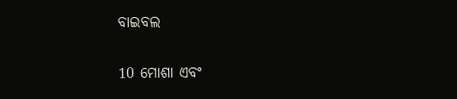ବାଇବଲ

10 ମୋଶା ଏବଂ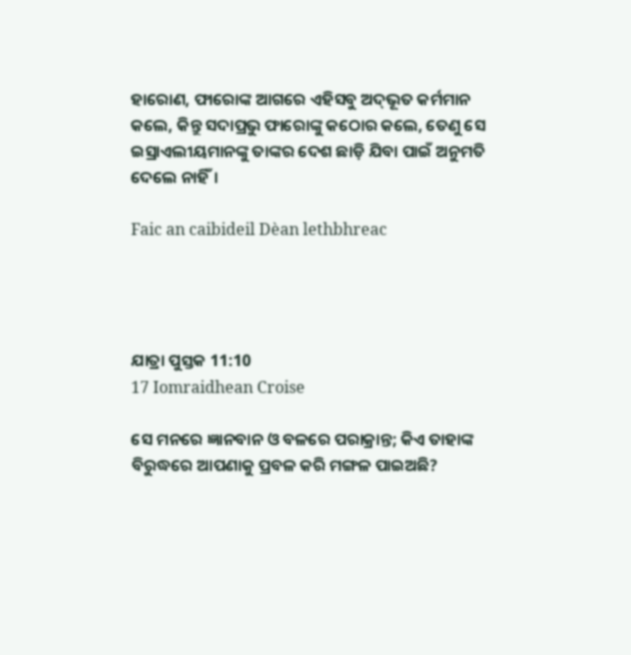ହାରୋଣ, ଫାରୋଙ୍କ ଆଗରେ ଏହିସବୁ ଅ‌ଦ୍‌ଭୂତ କର୍ମମାନ କଲେ, କିନ୍ତୁ ସଦାପ୍ରଭୁ ଫାରୋଙ୍କୁ କଠୋର କଲେ, ତେଣୁ ସେ ଇସ୍ରାଏଲୀୟମାନଙ୍କୁ ତାଙ୍କର ଦେଶ ଛାଡ଼ି ଯିବା ପାଇଁ ଅନୁମତି ଦେଲେ ନାହିଁ।

Faic an caibideil Dèan lethbhreac




ଯାତ୍ରା ପୁସ୍ତକ 11:10
17 Iomraidhean Croise

ସେ ମନରେ ଜ୍ଞାନବାନ ଓ ବଳରେ ପରାକ୍ରାନ୍ତ; କିଏ ତାହାଙ୍କ ବିରୁଦ୍ଧରେ ଆପଣାକୁ ପ୍ରବଳ କରି ମଙ୍ଗଳ ପାଇଅଛି?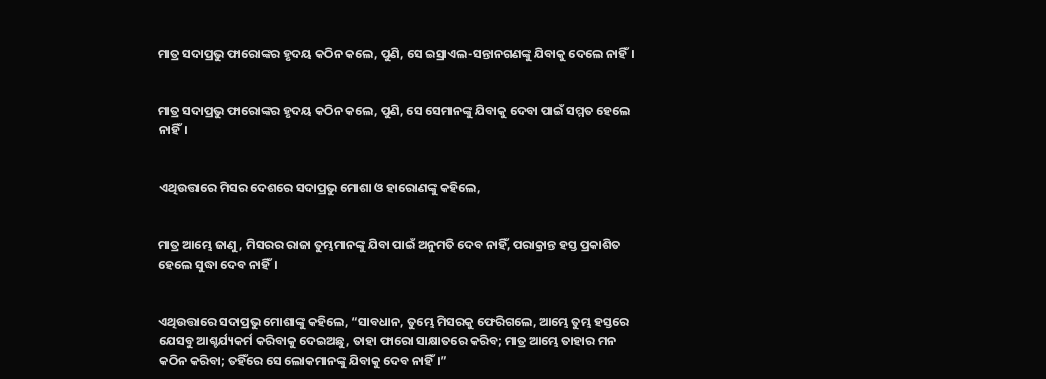ମାତ୍ର ସଦାପ୍ରଭୁ ଫାରୋଙ୍କର ହୃଦୟ କଠିନ କଲେ, ପୁଣି, ସେ ଇସ୍ରାଏଲ-ସନ୍ତାନଗଣଙ୍କୁ ଯିବାକୁ ଦେଲେ ନାହିଁ।


ମାତ୍ର ସଦାପ୍ରଭୁ ଫାରୋଙ୍କର ହୃଦୟ କଠିନ କଲେ, ପୁଣି, ସେ ସେମାନଙ୍କୁ ଯିବାକୁ ଦେବା ପାଇଁ ସମ୍ମତ ହେଲେ ନାହିଁ।


ଏଥିଉତ୍ତାରେ ମିସର ଦେଶରେ ସଦାପ୍ରଭୁ ମୋଶା ଓ ହାରୋଣଙ୍କୁ କହିଲେ,


ମାତ୍ର ଆମ୍ଭେ ଜାଣୁ, ମିସରର ରାଜା ତୁମ୍ଭମାନଙ୍କୁ ଯିବା ପାଇଁ ଅନୁମତି ଦେବ ନାହିଁ, ପରାକ୍ରାନ୍ତ ହସ୍ତ ପ୍ରକାଶିତ ହେଲେ ସୁଦ୍ଧା ଦେବ ନାହିଁ।


ଏଥିଉତ୍ତାରେ ସଦାପ୍ରଭୁ ମୋଶାଙ୍କୁ କହିଲେ, “ସାବଧାନ, ତୁମ୍ଭେ ମିସରକୁ ଫେରିଗଲେ, ଆମ୍ଭେ ତୁମ୍ଭ ହସ୍ତରେ ଯେସବୁ ଆଶ୍ଚର୍ଯ୍ୟକର୍ମ କରିବାକୁ ଦେଇଅଛୁ, ତାହା ଫାରୋ ସାକ୍ଷାତରେ କରିବ; ମାତ୍ର ଆମ୍ଭେ ତାହାର ମନ କଠିନ କରିବା; ତହିଁରେ ସେ ଲୋକମାନଙ୍କୁ ଯିବାକୁ ଦେବ ନାହିଁ।”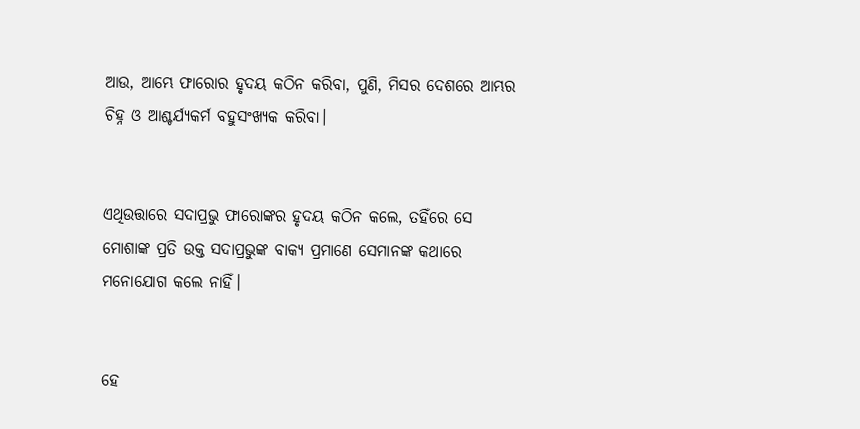ଆଉ, ଆମ୍ଭେ ଫାରୋର ହୃଦୟ କଠିନ କରିବା, ପୁଣି, ମିସର ଦେଶରେ ଆମ୍ଭର ଚିହ୍ନ ଓ ଆଶ୍ଚର୍ଯ୍ୟକର୍ମ ବହୁସଂଖ୍ୟକ କରିବା।


ଏଥିଉତ୍ତାରେ ସଦାପ୍ରଭୁ ଫାରୋଙ୍କର ହୃଦୟ କଠିନ କଲେ, ତହିଁରେ ସେ ମୋଶାଙ୍କ ପ୍ରତି ଉକ୍ତ ସଦାପ୍ରଭୁଙ୍କ ବାକ୍ୟ ପ୍ରମାଣେ ସେମାନଙ୍କ କଥାରେ ମନୋଯୋଗ କଲେ ନାହିଁ।


ହେ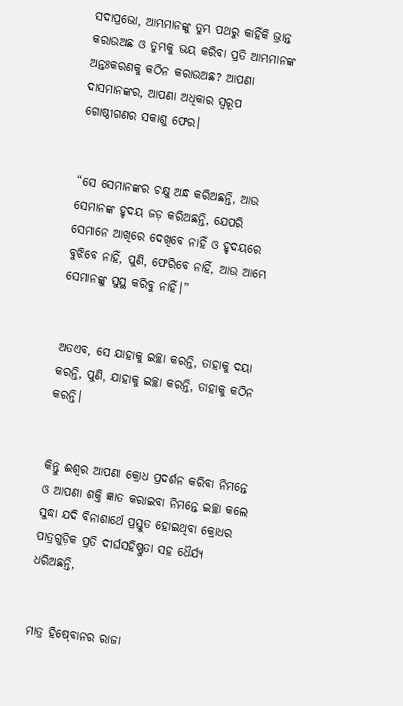ସଦାପ୍ରଭୋ, ଆମ୍ଭମାନଙ୍କୁ ତୁମ୍ଭ ପଥରୁ କାହିଁକି ଭ୍ରାନ୍ତ କରାଉଅଛ ଓ ତୁମ୍ଭକୁ ଭୟ କରିବା ପ୍ରତି ଆମ୍ଭମାନଙ୍କ ଅନ୍ତଃକରଣକୁ କଠିନ କରାଉଅଛ? ଆପଣା ଦାସମାନଙ୍କର, ଆପଣା ଅଧିକାର ସ୍ୱରୂପ ଗୋଷ୍ଠୀଗଣର ସକାଶୁ ଫେର।


“ସେ ସେମାନଙ୍କର ଚକ୍ଷୁ ଅନ୍ଧ କରିଅଛନ୍ତି, ଆଉ ସେମାନଙ୍କ ହୃଦୟ ଜଡ଼ କରିଅଛନ୍ତି, ଯେପରି ସେମାନେ ଆଖିରେ ଦେଖିବେ ନାହିଁ ଓ ହୃଦୟରେ ବୁଝିବେ ନାହିଁ, ପୁଣି, ଫେରିବେ ନାହିଁ, ଆଉ ଆମ୍ଭେ ସେମାନଙ୍କୁ ସୁସ୍ଥ କରିବୁ ନାହିଁ।”


ଅତଏବ, ସେ ଯାହାକୁ ଇଚ୍ଛା କରନ୍ତି, ତାହାକୁ ଦୟା କରନ୍ତି, ପୁଣି, ଯାହାକୁ ଇଚ୍ଛା କରନ୍ତି, ତାହାକୁ କଠିନ କରନ୍ତି।


କିନ୍ତୁ ଈଶ୍ବର ଆପଣା କ୍ରୋଧ ପ୍ରଦର୍ଶନ କରିବା ନିମନ୍ତେ ଓ ଆପଣା ଶକ୍ତି ଜ୍ଞାତ କରାଇବା ନିମନ୍ତେ ଇଚ୍ଛା କଲେ ସୁଦ୍ଧା ଯଦି ବିନାଶାର୍ଥେ ପ୍ରସ୍ତୁତ ହୋଇଥିବା କ୍ରୋଧର ପାତ୍ରଗୁଡ଼ିକ ପ୍ରତି ଦୀର୍ଘସହିଷ୍ଣୁତା ସହ ଧୈର୍ଯ୍ୟ ଧରିଅଛନ୍ତି,


ମାତ୍ର ହିଷ୍‍ବୋନର ରାଜା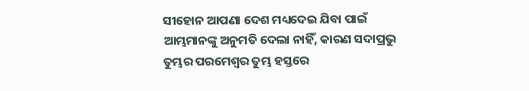ସୀହୋନ ଆପଣା ଦେଶ ମଧ୍ୟଦେଇ ଯିବା ପାଇଁ ଆମ୍ଭମାନଙ୍କୁ ଅନୁମତି ଦେଲା ନାହିଁ, କାରଣ ସଦାପ୍ରଭୁ ତୁମ୍ଭର ପରମେଶ୍ୱର ତୁମ୍ଭ ହସ୍ତରେ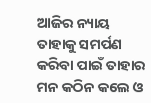ଆଜିର ନ୍ୟାୟ ତାହାକୁ ସମର୍ପଣ କରିବା ପାଇଁ ତାହାର ମନ କଠିନ କଲେ ଓ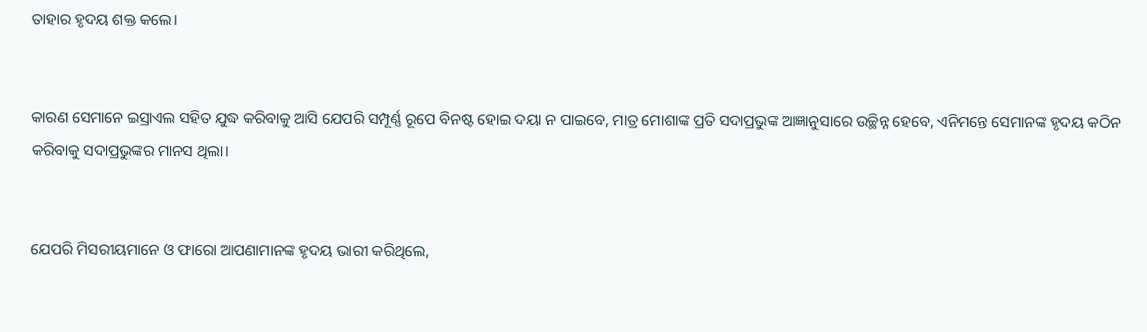ତାହାର ହୃଦୟ ଶକ୍ତ କଲେ।


କାରଣ ସେମାନେ ଇସ୍ରାଏଲ ସହିତ ଯୁଦ୍ଧ କରିବାକୁ ଆସି ଯେପରି ସମ୍ପୂର୍ଣ୍ଣ ରୂପେ ବିନଷ୍ଟ ହୋଇ ଦୟା ନ ପାଇବେ, ମାତ୍ର ମୋଶାଙ୍କ ପ୍ରତି ସଦାପ୍ରଭୁଙ୍କ ଆଜ୍ଞାନୁସାରେ ଉଚ୍ଛିନ୍ନ ହେବେ, ଏନିମନ୍ତେ ସେମାନଙ୍କ ହୃଦୟ କଠିନ କରିବାକୁ ସଦାପ୍ରଭୁଙ୍କର ମାନସ ଥିଲା।


ଯେପରି ମିସରୀୟମାନେ ଓ ଫାରୋ ଆପଣାମାନଙ୍କ ହୃଦୟ ଭାରୀ କରିଥିଲେ,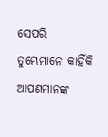ସେପରି ତୁମ୍ଭେମାନେ କାହିଁକି ଆପଣମାନଙ୍କ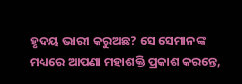ହୃଦୟ ଭାରୀ କରୁଅଛ? ସେ ସେମାନଙ୍କ ମଧ୍ୟରେ ଆପଣା ମହାଶକ୍ତି ପ୍ରକାଶ କରନ୍ତେ,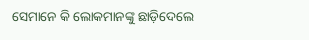ସେମାନେ କି ଲୋକମାନଙ୍କୁ ଛାଡ଼ିଦେଲେ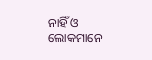ନାହିଁ ଓ ଲୋକମାନେ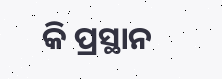କି ପ୍ରସ୍ଥାନ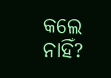କଲେ ନାହିଁ?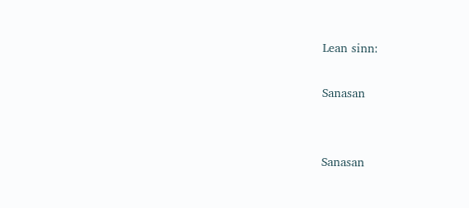Lean sinn:

Sanasan


Sanasan